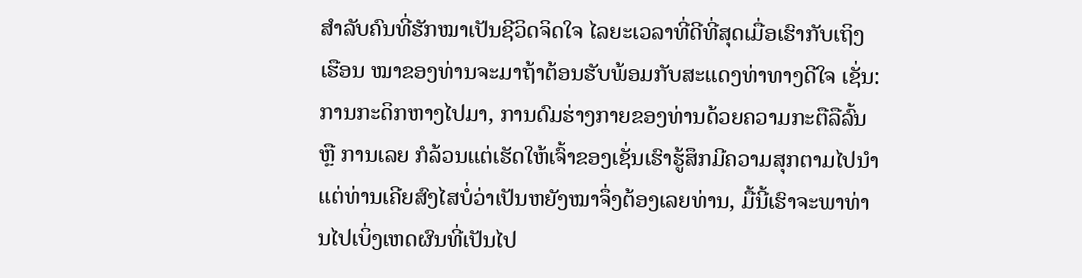ສຳລັບຄົນທີ່ຮັກໝາເປັນຊີວິດຈິດໃຈ ໄລຍະເວລາທີ່ດີທີ່ສຸດເມື່ອເຮົາກັບເຖິງເຮືອນ ໝາຂອງທ່ານຈະມາຖ້າຕ້ອນຮັບພ້ອມກັບສະແດງທ່າທາງດີໃຈ ເຊັ່ນ: ການກະດິກຫາງໄປມາ, ການດົມຮ່າງກາຍຂອງທ່ານດ້ວຍຄວາມກະຕືລືລົ້ນ ຫຼື ການເລຍ ກໍລ້ວນແຕ່ເຮັດໃຫ້ເຈົ້າຂອງເຊັ່ນເຮົາຮູ້ສຶກມີຄວາມສຸກຕາມໄປນຳ ແຕ່ທ່ານເຄີຍສົງໄສບໍ່ວ່າເປັນຫຍັງໝາຈຶ່ງຕ້ອງເລຍທ່ານ, ມື້ນີ້ເຮົາຈະພາທ່ານໄປເບິ່ງເຫດຜົນທີ່ເປັນໄປ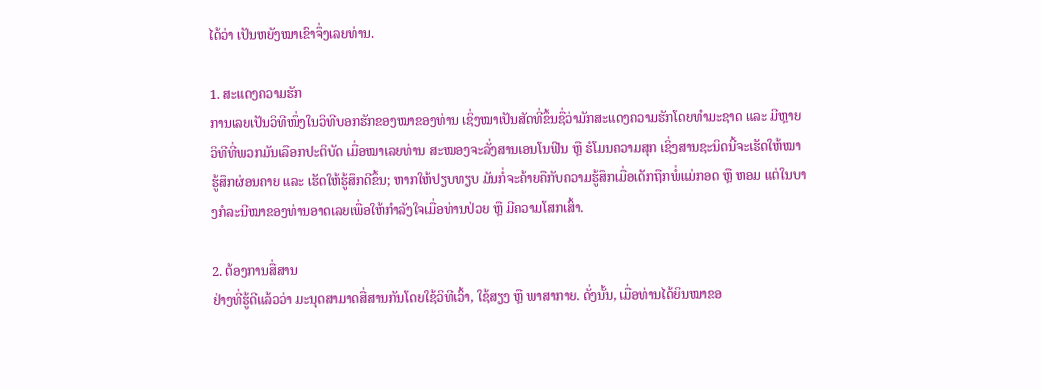ໄດ້ວ່າ ເປັນຫຍັງໝາເຂົາຈຶ່ງເລຍທ່ານ.

1. ສະແດງຄວາມຮັກ
ການເລຍເປັນວິທີໜຶ່ງໃນວິທີບອກຮັກຂອງໝາຂອງທ່ານ ເຊິ່ງໝາເປັນສັດທີ່ຂຶ້ນຊື່ວ່າມັກສະແດງຄວາມຮັກໂດຍທຳມະຊາດ ແລະ ມີຫຼາຍວິທີທີ່ພວກມັນເລືອກປະຕິບັດ ເມື່ອໝາເລຍທ່ານ ສະໝອງຈະລັ່ງສານເອນໂນຟີນ ຫຼື ຮໍໂມນຄວາມສຸກ ເຊິ່ງສານຊະນິດນີ້ຈະເຮັດໃຫ້ໝາຮູ້ສຶກຜ່ອນຄາຍ ແລະ ເຮັດໃຫ້ຮູ້ສຶກດີຂຶ້ນ; ຫາກໃຫ້ປຽບທຽບ ມັນກໍ່ຈະຄ້າຍຄືກັບຄວາມຮູ້ສຶກເມື່ອເດັກຖືກພໍ່ແມ່ກອດ ຫຼື ຫອມ ແຕ່ໃນບາງກໍລະນີໝາຂອງທ່ານອາດເລຍເພື່ອໃຫ້ກຳລັງໃຈເມື່ອທ່ານປ່ວຍ ຫຼື ມີຄວາມໂສກເສົ້າ.

2. ຕ້ອງການສື່ສານ
ຢ່າງທີ່ຮູ້ດີແລ້ວວ່າ ມະນຸດສາມາດສື່ສານກັນໂດຍໃຊ້ວິທີເວົ້າ, ໃຊ້ສຽງ ຫຼື ພາສາກາຍ. ດັ່ງນັ້ນ, ເມື່ອທ່ານໄດ້ຍິນໝາຂອ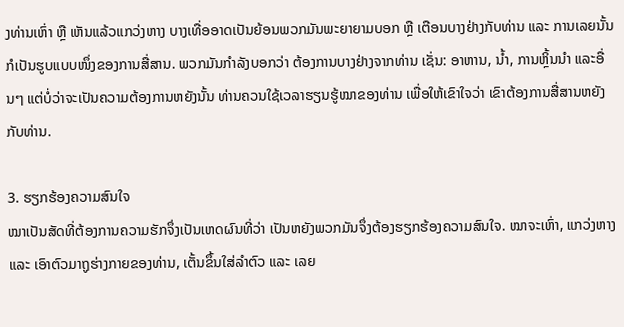ງທ່ານເຫົ່າ ຫຼື ເຫັນແລ້ວແກວ່ງຫາງ ບາງເທື່ອອາດເປັນຍ້ອນພວກມັນພະຍາຍາມບອກ ຫຼື ເຕືອນບາງຢ່າງກັບທ່ານ ແລະ ການເລຍນັ້ນກໍເປັນຮູບແບບໜຶ່ງຂອງການສື່ສານ. ພວກມັນກຳລັງບອກວ່າ ຕ້ອງການບາງຢ່າງຈາກທ່ານ ເຊັ່ນ: ອາຫານ, ນ້ຳ, ການຫຼິ້ນນຳ ແລະອື່ນໆ ແຕ່ບໍ່ວ່າຈະເປັນຄວາມຕ້ອງການຫຍັງນັ້ນ ທ່ານຄວນໃຊ້ເວລາຮຽນຮູ້ໝາຂອງທ່ານ ເພື່ອໃຫ້ເຂົາໃຈວ່າ ເຂົາຕ້ອງການສື່ສານຫຍັງກັບທ່ານ.

3. ຮຽກຮ້ອງຄວາມສົນໃຈ
ໝາເປັນສັດທີ່ຕ້ອງການຄວາມຮັກຈຶ່ງເປັນເຫດຜົນທີ່ວ່າ ເປັນຫຍັງພວກມັນຈຶ່ງຕ້ອງຮຽກຮ້ອງຄວາມສົນໃຈ. ໝາຈະເຫົ່າ, ແກວ່ງຫາງ ແລະ ເອົາຕົວມາຖູຮ່າງກາຍຂອງທ່ານ, ເຕັ້ນຂຶ້ນໃສ່ລຳຕົວ ແລະ ເລຍ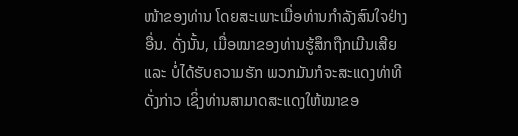ໜ້າຂອງທ່ານ ໂດຍສະເພາະເມື່ອທ່ານກຳລັງສົນໃຈຢ່າງອື່ນ. ດັ່ງນັ້ນ, ເມື່ອໝາຂອງທ່ານຮູ້ສຶກຖືກເມີນເສີຍ ແລະ ບໍ່ໄດ້ຮັບຄວາມຮັກ ພວກມັນກໍຈະສະແດງທ່າທີດັ່ງກ່າວ ເຊິ່ງທ່ານສາມາດສະແດງໃຫ້ໝາຂອ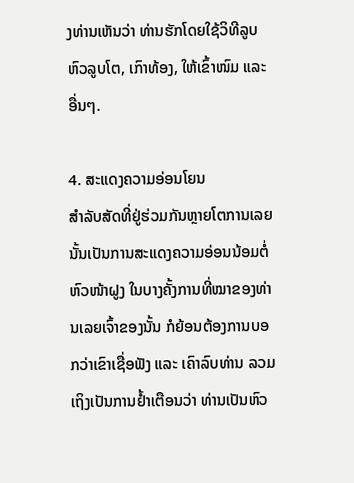ງທ່ານເຫັນວ່າ ທ່ານຮັກໂດຍໃຊ້ວິທີລູບຫົວລູບໂຕ, ເກົາທ້ອງ, ໃຫ້ເຂົ້າໜົມ ແລະອື່ນໆ.

4. ສະແດງຄວາມອ່ອນໂຍນ
ສຳລັບສັດທີ່ຢູ່ຮ່ວມກັນຫຼາຍໂຕການເລຍນັ້ນເປັນການສະແດງຄວາມອ່ອນນ້ອມຕໍ່ຫົວໜ້າຝູງ ໃນບາງຄັ້ງການທີ່ໝາຂອງທ່ານເລຍເຈົ້າຂອງນັ້ນ ກໍຍ້ອນຕ້ອງການບອກວ່າເຂົາເຊື່ອຟັງ ແລະ ເຄົາລົບທ່ານ ລວມເຖິງເປັນການຢ້ຳເຕືອນວ່າ ທ່ານເປັນຫົວ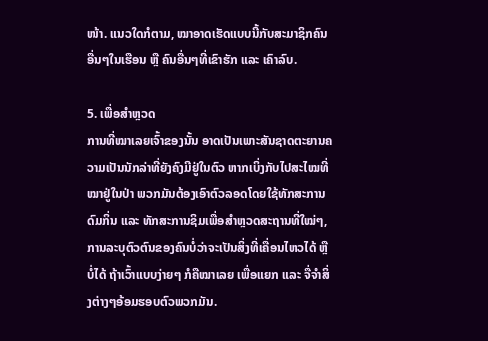ໜ້າ. ແນວໃດກໍຕາມ, ໝາອາດເຮັດແບບນີ້ກັບສະມາຊິກຄົນອື່ນໆໃນເຮືອນ ຫຼື ຄົນອື່ນໆທີ່ເຂົາຮັກ ແລະ ເຄົາລົບ.

5. ເພື່ອສຳຫຼວດ
ການທີ່ໝາເລຍເຈົ້າຂອງນັ້ນ ອາດເປັນເພາະສັນຊາດຕະຍານຄວາມເປັນນັກລ່າທີ່ຍັງຄົງມີຢູ່ໃນຕົວ ຫາກເບິ່ງກັບໄປສະໄໝທີ່ໝາຢູ່ໃນປ່າ ພວກມັນຕ້ອງເອົາຕົວລອດໂດຍໃຊ້ທັກສະການດົມກິ່ນ ແລະ ທັກສະການຊິມເພື່ອສຳຫຼວດສະຖານທີ່ໃໝ່ໆ, ການລະບຸຕົວຕົນຂອງຄົນບໍ່ວ່າຈະເປັນສິ່ງທີ່ເຄື່ອນໄຫວໄດ້ ຫຼື ບໍ່ໄດ້ ຖ້າເວົ້າແບບງ່າຍໆ ກໍຄືໝາເລຍ ເພື່ອແຍກ ແລະ ຈື່ຈຳສິ່ງຕ່າງໆອ້ອມຮອບຕົວພວກມັນ.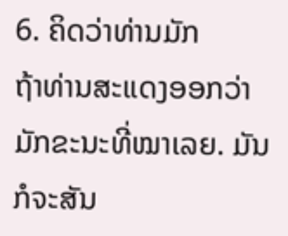6. ຄິດວ່າທ່ານມັກ
ຖ້າທ່ານສະແດງອອກວ່າ ມັກຂະນະທີ່ໝາເລຍ. ມັນກໍຈະສັນ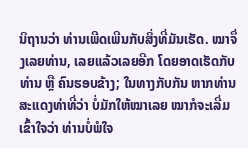ນິຖານວ່າ ທ່ານເພີດເພີນກັບສິ່ງທີ່ມັນເຮັດ. ໝາຈຶ່ງເລຍທ່ານ, ເລຍແລ້ວເລຍອີກ ໂດຍອາດເຮັດກັບທ່ານ ຫຼື ຄົນຮອບຂ້າງ; ໃນທາງກັບກັນ ຫາກທ່ານສະແດງທ່າທີ່ວ່າ ບໍ່ມັກໃຫ້ໝາເລຍ ໝາກໍຈະເລີ່ມເຂົ້າໃຈວ່າ ທ່ານບໍ່ພໍໃຈ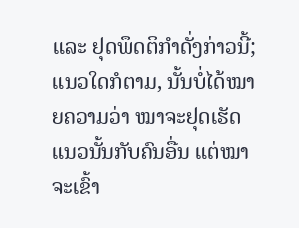ແລະ ຢຸດພຶດຕິກຳດັ່ງກ່າວນີ້; ແນວໃດກໍຕາມ, ນັ້ນບໍ່ໄດ້ໝາຍຄວາມວ່າ ໝາຈະຢຸດເຮັດແນວນັ້ນກັບຄົນອື່ນ ແຕ່ໝາຈະເຂົ້າ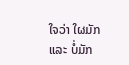ໃຈວ່າ ໃຜມັກ ແລະ ບໍ່ມັກ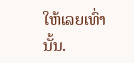ໃຫ້ເລຍເທົ່ານັ້ນ.